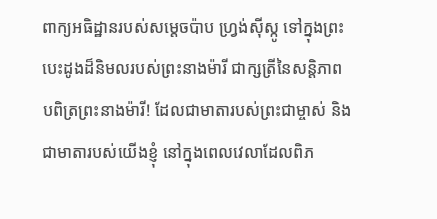ពាក្យអធិដ្ឋានរបស់សម្តេចប៉ាប ហ្វ្រង់ស៊ីស្កូ ទៅក្នុងព្រះបេះដូងដ៏និមលរបស់ព្រះនាងម៉ារី ជាក្សត្រីនៃសន្តិភាព
បពិត្រព្រះនាងម៉ារី! ដែលជាមាតារបស់ព្រះជាម្ចាស់ និងជាមាតារបស់យើងខ្ញុំ នៅក្នុងពេលវេលាដែលពិភ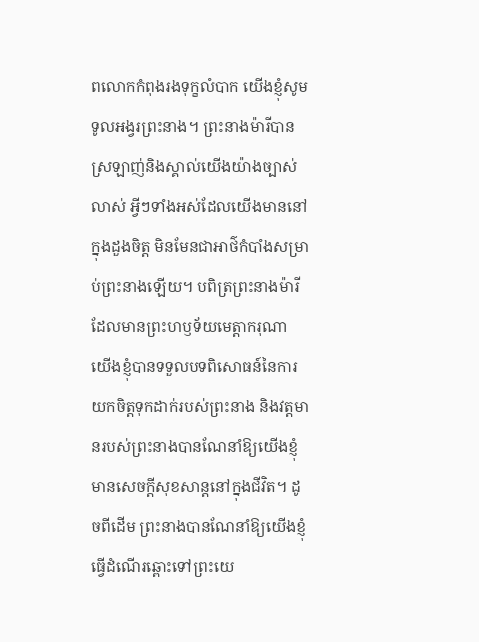ពលោកកំពុងរងទុក្ខលំបាក យើងខ្ញុំសូមទូលអង្វរព្រះនាង។ ព្រះនាងម៉ារីបានស្រឡាញ់និងស្គាល់យើងយ៉ាងច្បាស់លាស់ អ្វីៗទាំងអស់ដែលយើងមាននៅក្នុងដួងចិត្ត មិនមែនជាអាថ៌កំបាំងសម្រាប់ព្រះនាងឡើយ។ បពិត្រព្រះនាងម៉ារី ដែលមានព្រះហឫទ័យមេត្តាករុណា យើងខ្ញុំបានទទួលបទពិសោធន៍នៃការយកចិត្តទុកដាក់របស់ព្រះនាង និងវត្តមានរបស់ព្រះនាងបានណែនាំឱ្យយើងខ្ញុំមានសេចក្តីសុខសាន្តនៅក្នុងជីវិត។ ដូចពីដើម ព្រះនាងបានណែនាំឱ្យយើងខ្ញុំធ្វើដំណើរឆ្ពោះទៅព្រះយេ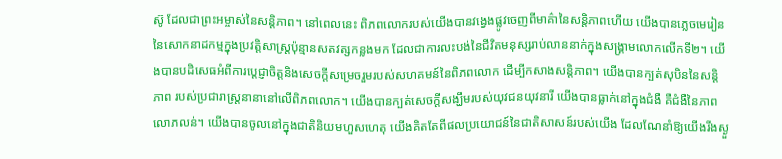ស៊ូ ដែលជាព្រះអម្ចាស់នៃសន្តិភាព។ នៅពេលនេះ ពិភពលោករបស់យើងបានវង្វេងផ្លូវចេញពីមាគ៌ានៃសន្តិភាពហើយ យើងបានភ្លេចមេរៀននៃសោកនាដកម្មក្នុងប្រវត្តិសាស្ត្រប៉ុន្មានសតវត្សកន្លងមក ដែលជាការលះបង់នៃជីវិតមនុស្សរាប់លាននាក់ក្នុងសង្រ្គាមលោកលើកទី២។ យើងបានបដិសេធអំពីការប្តេជ្ញាចិត្តនិងសេចក្តីសម្រេចរួមរបស់សហគមន៍នៃពិភពលោក ដើម្បីកសាងសន្តិភាព។ យើងបានក្បត់សុបិននៃសន្តិភាព របស់ប្រជារាស្ត្រនានានៅលើពិភពលោក។ យើងបានក្បត់សេចក្តីសង្ឃឹមរបស់យុវជនយុវនារី យើងបានធ្លាក់នៅក្នុងជំងឺ គឺជំងឺនៃភាពលោភលន់។ យើងបានចូលនៅក្នុងជាតិនិយមហួសហេតុ យើងគិតតែពីផលប្រយោជន៍នៃជាតិសាសន៍របស់យើង ដែលណែនាំឱ្យយើងរីងស្ងួ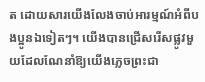ត ដោយសារយើងលែងចាប់អារម្មណ៍អំពីបងប្អូនឯទៀតៗ។ យើងបានជ្រើសរើសផ្លូវមួយដែលណែនាំឱ្យយើងភ្លេចព្រះជា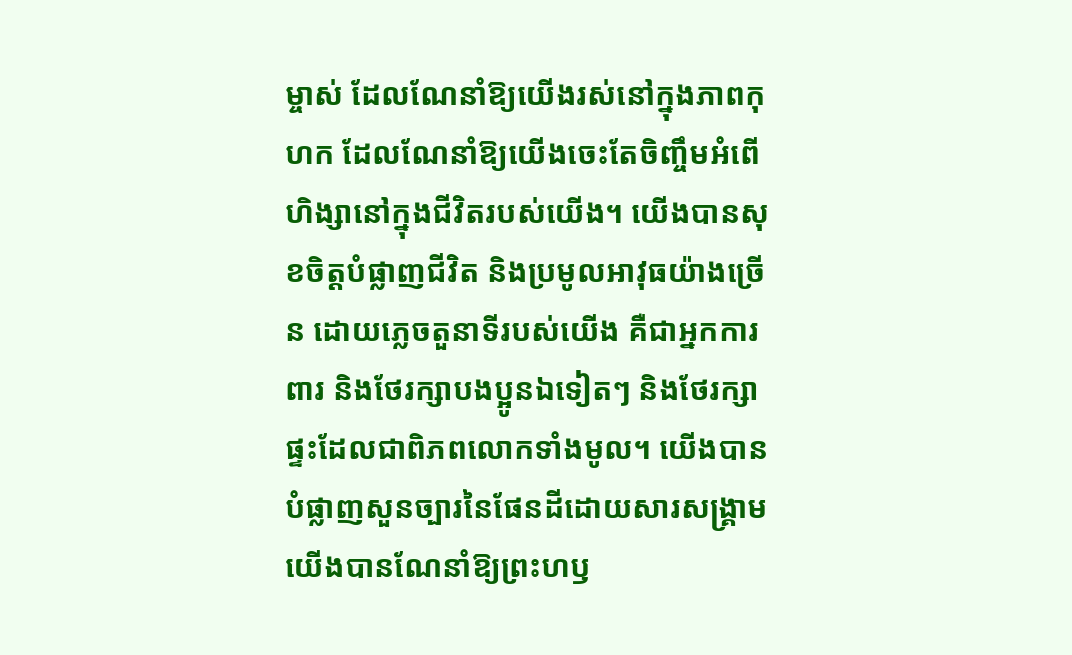ម្ចាស់ ដែលណែនាំឱ្យយើងរស់នៅក្នុងភាពកុហក ដែលណែនាំឱ្យយើងចេះតែចិញ្ចឹមអំពើហិង្សានៅក្នុងជីវិតរបស់យើង។ យើងបានសុខចិត្តបំផ្លាញជីវិត និងប្រមូលអាវុធយ៉ាងច្រើន ដោយភ្លេចតួនាទីរបស់យើង គឺជាអ្នកការពារ និងថែរក្សាបងប្អូនឯទៀតៗ និងថែរក្សាផ្ទះដែលជាពិភពលោកទាំងមូល។ យើងបានបំផ្លាញសួនច្បារនៃផែនដីដោយសារសង្រ្គាម យើងបានណែនាំឱ្យព្រះហឫ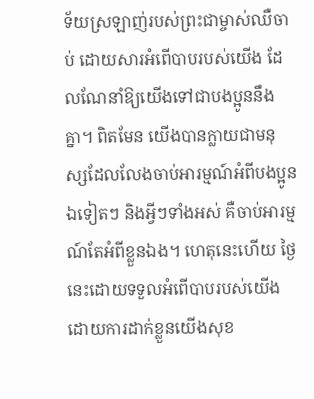ទ័យស្រឡាញ់របស់ព្រះជាម្ចាស់ឈឺចាប់ ដោយសារអំពើបាបរបស់យើង ដែលណែនាំឱ្យយើងទៅជាបងប្អូននឹងគ្នា។ ពិតមែន យើងបានក្លាយជាមនុស្សដែលលែងចាប់អារម្មណ៍អំពីបងប្អូនឯទៀតៗ និងអ្វីៗទាំងអស់ គឺចាប់អារម្មណ៍តែអំពីខ្លួនឯង។ ហេតុនេះហើយ ថ្ងៃនេះដោយទទួលអំពើបាបរបស់យើង ដោយការដាក់ខ្លួនយើងសុខ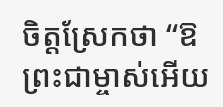ចិត្តស្រែកថា “ឱព្រះជាម្ចាស់អើយ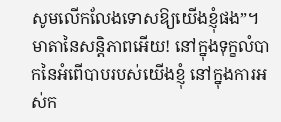សូមលើកលែងទោសឱ្យយើងខ្ញុំផង”។ មាតានៃសន្តិភាពអើយ! នៅក្នុងទុក្ខលំបាកនៃអំពើបាបរបស់យើងខ្ញុំ នៅក្នុងការអស់ក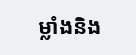ម្លាំងនិង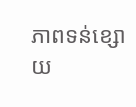ភាពទន់ខ្សោយ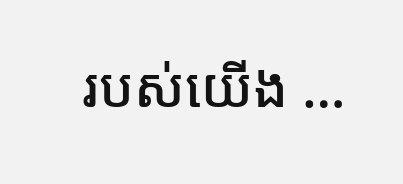របស់យើង …